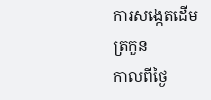ការសង្កេតដើមត្រកួន
កាលពីថ្ងៃ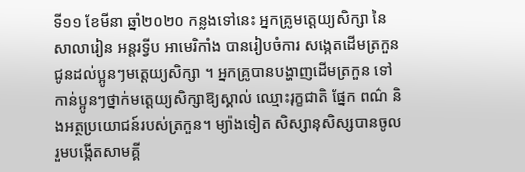ទី១១ ខែមីនា ឆ្នាំ២០២០ កន្លងទៅនេះ អ្នកគ្រូមត្តេយ្យសិក្សា នៃសាលារៀន អន្តរទ្វីប អាមេរិកាំង បានរៀបចំការ សង្កេតដើមត្រកួន ជូនដល់ប្អូនៗមត្តេយ្យសិក្សា ។ អ្នកគ្រូបានបង្ហាញដើមត្រកួន ទៅកាន់ប្អូនៗថ្នាក់មត្តេយ្យសិក្សាឱ្យស្គាល់ ឈ្មោះរុក្ខជាតិ ផ្នែក ពណ៌ និងអត្ថប្រយោជន៍របស់ត្រកួន។ ម្យ៉ាងទៀត សិស្សានុសិស្សបានចូលរួមបង្កើតសាមគ្គី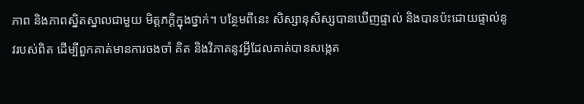ភាព និងភាពស្និតស្នាលជាមួយ មិត្តភក្តិក្នុងថ្នាក់។ បន្ថែមពីនេះ សិស្សានុសិស្សបានឃើញផ្ទាល់ និងបានប៉ះដោយផ្ទាល់នូវរបស់ពិត ដើម្បីពួកគាត់មានការចងចាំ គិត និងវិភាគនូវអ្វីដែលគាត់បានសង្កេត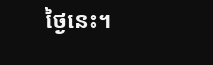ថ្ងៃនេះ។